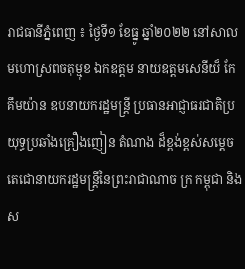រាជធានីភ្នំពេញ ៖ ថ្ងៃទី១ ខែធ្នូ ឆ្នាំ២០២២ នៅសាលមហោស្រពចតុម្មុខ ឯកឧត្តម នាយឧត្ដមសេនីយ៏ កែ គឹមយ៉ាន ឧបនាយករដ្ឋមន្រ្តី ប្រធានអាជ្ញាធរជាតិប្រយុទ្ធប្រឆាំងគ្រឿងញៀន តំណាង ដ៏ខ្ពង់ខ្ពស់សម្តេចតេជោនាយករដ្ឋមន្រ្តីនៃព្រះរាជាណាច ក្រ កម្ពុជា និងស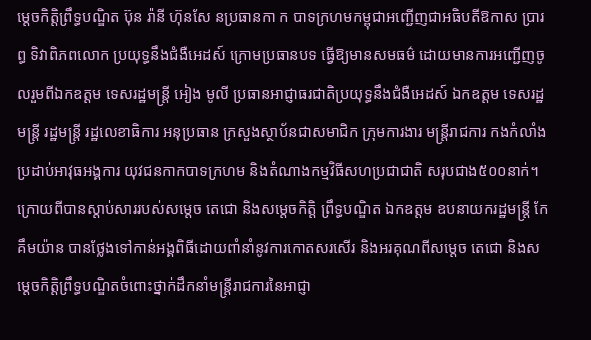ម្តេចកិត្តិព្រឹទ្ធបណ្ឌិត ប៊ុន រ៉ានី ហ៊ុនសែ នប្រធានកា ក បាទក្រហមកម្ពុជាអញ្ជើញជាអធិបតីឱកាស ប្រារព្ធ ទិវាពិភពលោក ប្រយុទ្ធនឹងជំងឺអេដស៍ ក្រោមប្រធានបទ ធ្វើឱ្យមានសមធម៌ ដោយមានការអញ្ជើញចូលរួមពីឯកឧត្តម ទេសរដ្ឋមន្រ្តី អៀង មូលី ប្រធានអាជ្ញាធរជាតិប្រយុទ្ធនឹងជំងឺអេដស៍ ឯកឧត្តម ទេសរដ្ឋមន្រ្តី រដ្ឋមន្រ្តី រដ្ឋលេខាធិការ អនុប្រធាន ក្រសួងស្ថាប័នជាសមាជិក ក្រុមការងារ មន្រ្តីរាជការ កងកំលាំងប្រដាប់អាវុធអង្គការ យុវជនកាកបាទក្រហម និងតំណាងកម្មវិធីសហប្រជាជាតិ សរុបជាង៥០០នាក់។
ក្រោយពីបានស្តាប់សាររបស់សម្តេច តេជោ និងសម្តេចកិត្តិ ព្រឹទ្ធបណ្ឌិត ឯកឧត្តម ឧបនាយករដ្ឋមន្ត្រី កែ គឹមយ៉ាន បានថ្លែងទៅកាន់អង្គពិធីដោយពាំនាំនូវការកោតសរសើរ និងអរគុណពីសម្តេច តេជោ និងសម្តេចកិត្តិព្រឹទ្ធបណ្ឌិតចំពោះថ្នាក់ដឹកនាំមន្រ្តីរាជការនៃអាជ្ញា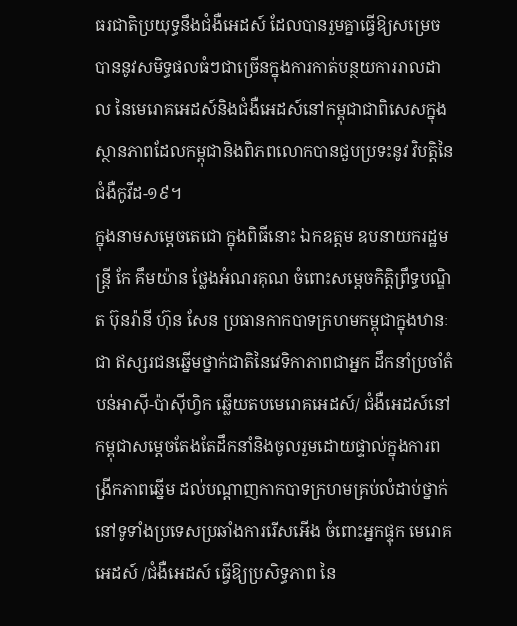ធរជាតិប្រយុទ្ធនឹងជំងឺអេដស៍ ដែលបានរួមគ្នាធ្វើឱ្យសម្រេចបាននូវសមិទ្ធផលធំៗជាច្រើនក្នុងការកាត់បន្ថយការរាលដាល នៃមេរោគអេដស៍និងជំងឺអេដស៍នៅកម្ពុជាជាពិសេសក្នុងស្ថានភាពដែលកម្ពុជានិងពិភពលោកបានជួបប្រទះនូវ វិបត្តិនៃជំងឺកូវីដ-១៩។
ក្នុងនាមសម្តេចតេជោ ក្នុងពិធីនោះ ឯកឧត្តម ឧបនាយករដ្ឋមន្ត្រី កែ គឹមយ៉ាន ថ្លែងអំណរគុណ ចំពោះសម្តេចកិត្តិព្រឹទ្ធបណ្ឌិត ប៊ុនរ៉ានី ហ៊ុន សែន ប្រធានកាកបាទក្រហមកម្ពុជាក្នុងឋានៈជា ឥស្សរជនឆ្នើមថ្នាក់ជាតិនៃវេទិកាភាពជាអ្នក ដឹកនាំប្រចាំតំបន់អាស៊ី-ប៉ាស៊ីហ្វិក ឆ្លើយតបមេរោគអេដស៍/ ជំងឺអេដស៍នៅកម្ពុជាសម្តេចតែងតែដឹកនាំនិងចូលរួមដោយផ្ទាល់ក្នុងការពង្រីកភាពឆ្នើម ដល់បណ្តាញកាកបាទក្រហមគ្រប់លំដាប់ថ្នាក់នៅទូទាំងប្រទេសប្រឆាំងការរើសអើង ចំពោះអ្នកផ្ទុក មេរោគអេដស៍ /ជំងឺអេដស៍ ធ្វើឱ្យប្រសិទ្ធភាព នៃ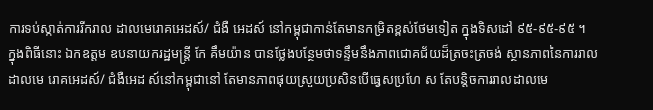ការទប់ស្កាត់ការរីករាល ដាលមេរោគអេដស៍/ ជំងឺ អេដស៍ នៅកម្ពុជាកាន់តែមានកម្រិតខ្ពស់ថែមទៀត ក្នុងទិសដៅ ៩៥-៩៥-៩៥ ។
ក្នុងពិធីនោះ ឯកឧត្តម ឧបនាយករដ្ឋមន្ត្រី កែ គឹមយ៉ាន បានថ្លែងបន្ថែមថាទន្ទឹមនឹងភាពជោគជ័យដ៏ត្រចះត្រចង់ ស្ថានភាពនៃការរាលដាលមេ រោគអេដស៍/ ជំងឺអេដ ស៍នៅកម្ពុជានៅ តែមានភាពផុយស្រួយប្រសិនបើធ្វេសប្រហែ ស តែបន្តិចការរាលដាលមេ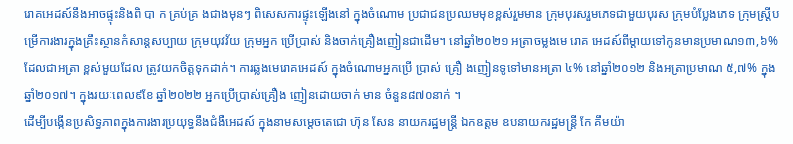រោគអេដស៍នឹងអាចផ្ទុះនិងពិ បា ក គ្រប់គ្រ ងជាងមុនៗ ពិសេសការផ្ទុះឡើងនៅ ក្នុងចំណោម ប្រជាជនប្រឈមមុខខ្ពស់រួមមាន ក្រុមបុរសរួមភេទជាមួយបុរស ក្រុមបំប្លែងភេទ ក្រុមស្រ្តីបម្រើការងារក្នុងគ្រឹះស្ថានកំសាន្តសប្បាយ ក្រុមយុវវ័យ ក្រុមអ្នក ប្រើប្រាស់ និងចាក់គ្រឿងញៀនជាដើម។ នៅឆ្នាំ២០២១ អត្រាចម្លងមេ រោគ អេដស៍ពីម្តាយទៅកូនមានប្រមាណ១៣,៦% ដែលជាអត្រា ខ្ពស់មួយដែល ត្រូវយកចិត្តទុកដាក់។ ការឆ្លងមេរោគអេដស៍ ក្នុងចំណោមអ្នកប្រើ ប្រាស់ គ្រឿ ងញៀនទូទៅមានអត្រា ៤% នៅឆ្នាំ២០១២ និងអត្រាប្រមាណ ៥,៧% ក្នុងឆ្នាំ២០១៧។ ក្នុងរយៈពេល៩ខែ ឆ្នាំ២០២២ អ្នកប្រើប្រាស់គ្រឿង ញៀនដោយចាក់ មាន ចំនួន៨៧០នាក់ ។
ដើម្បីបង្កើនប្រសិទ្ធភាពក្នុងការងារប្រយុទ្ធនឹងជំងឺអេដស៍ ក្នុងនាមសម្តេចតេជោ ហ៊ុន សែន នាយករដ្ឋមន្រ្តី ឯកឧត្តម ឧបនាយករដ្ឋមន្ត្រី កែ គឹមយ៉ា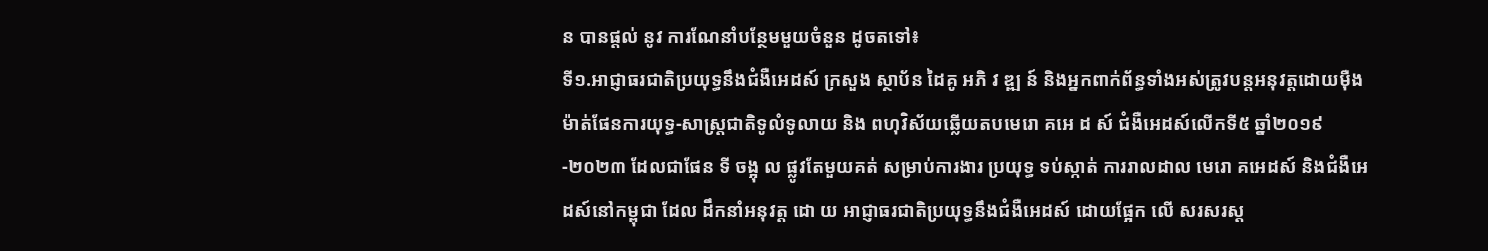ន បានផ្តល់ នូវ ការណែនាំបន្ថែមមួយចំនួន ដូចតទៅ៖
ទី១.អាជ្ញាធរជាតិប្រយុទ្ធនឹងជំងឺអេដស៍ ក្រសួង ស្ថាប័ន ដៃគូ អភិ វ ឌ្ឍ ន៍ និងអ្នកពាក់ព័ន្ធទាំងអស់ត្រូវបន្តអនុវត្តដោយម៉ឺងម៉ាត់ផែនការយុទ្ធ-សាស្ត្រជាតិទូលំទូលាយ និង ពហុវិស័យឆ្លើយតបមេរោ គអេ ដ ស៍ ជំងឺអេដស៍លើកទី៥ ឆ្នាំ២០១៩-២០២៣ ដែលជាផែន ទី ចង្អុ ល ផ្លូវតែមួយគត់ សម្រាប់ការងារ ប្រយុទ្ធ ទប់ស្កាត់ ការរាលដាល មេរោ គអេដស៍ និងជំងឺអេដស៍នៅកម្ពុជា ដែល ដឹកនាំអនុវត្ត ដោ យ អាជ្ញាធរជាតិប្រយុទ្ធនឹងជំងឺអេដស៍ ដោយផ្អែក លើ សរសរស្ត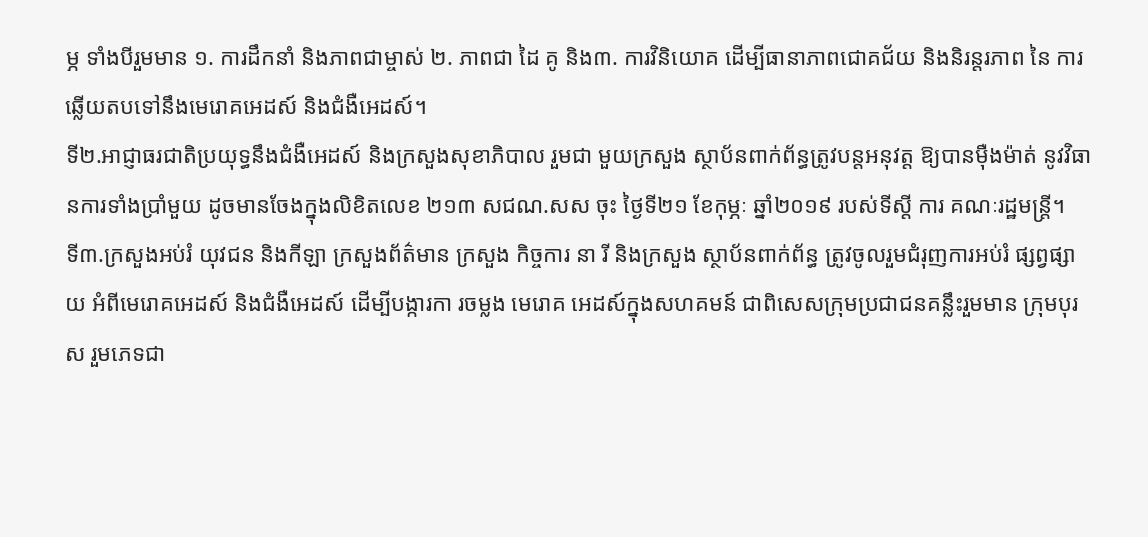ម្ភ ទាំងបីរួមមាន ១. ការដឹកនាំ និងភាពជាម្ចាស់ ២. ភាពជា ដៃ គូ និង៣. ការវិនិយោគ ដើម្បីធានាភាពជោគជ័យ និងនិរន្តរភាព នៃ ការ ឆ្លើយតបទៅនឹងមេរោគអេដស៍ និងជំងឺអេដស៍។
ទី២.អាជ្ញាធរជាតិប្រយុទ្ធនឹងជំងឺអេដស៍ និងក្រសួងសុខាភិបាល រួមជា មួយក្រសួង ស្ថាប័នពាក់ព័ន្ធត្រូវបន្តអនុវត្ត ឱ្យបានម៉ឺងម៉ាត់ នូវវិធានការទាំងប្រាំមួយ ដូចមានចែងក្នុងលិខិតលេខ ២១៣ សជណ.សស ចុះ ថ្ងៃទី២១ ខែកុម្ភៈ ឆ្នាំ២០១៩ របស់ទីស្តី ការ គណៈរដ្ឋមន្ត្រី។
ទី៣.ក្រសួងអប់រំ យុវជន និងកីឡា ក្រសួងព័ត៌មាន ក្រសួង កិច្ចការ នា រី និងក្រសួង ស្ថាប័នពាក់ព័ន្ធ ត្រូវចូលរួមជំរុញការអប់រំ ផ្សព្វផ្សា យ អំពីមេរោគអេដស៍ និងជំងឺអេដស៍ ដើម្បីបង្ការកា រចម្លង មេរោគ អេដស៍ក្នុងសហគមន៍ ជាពិសេសក្រុមប្រជាជនគន្លឹះរួមមាន ក្រុមបុរ ស រួមភេទជា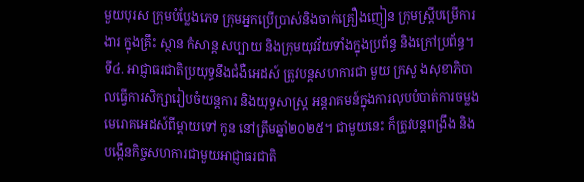មួយបុរស ក្រុមបំប្លែងភេទ ក្រុមអ្នកប្រើប្រាស់និងចាក់គ្រឿងញៀន ក្រុមស្ត្រីបម្រើការងារ ក្នុងគ្រឹះ ស្ថាន កំសាន្ត សប្បាយ និងក្រុមយុវវ័យទាំងក្នុងប្រព័ន្ធ និងក្រៅប្រព័ន្ធ។
ទី៤. អាជ្ញាធរជាតិប្រយុទ្ធនឹងជំងឺអេដស៍ ត្រូវបន្តសហការជា មួយ ក្រសួ ងសុខាភិបាលធ្វើការសិក្សារៀបចំយន្តការ និងយុទ្ធសាស្ត្រ អន្តរាគមន៍ក្នុងការលុបបំបាត់ការចម្លងមេរោគអេដស៍ពីម្តាយទៅ កូន នៅត្រឹមឆ្នាំ២០២៥។ ជាមួយនេះ ក៏ត្រូវបន្តពង្រឹង និង បង្កើនកិច្ចសហការជាមួយអាជ្ញាធរជាតិ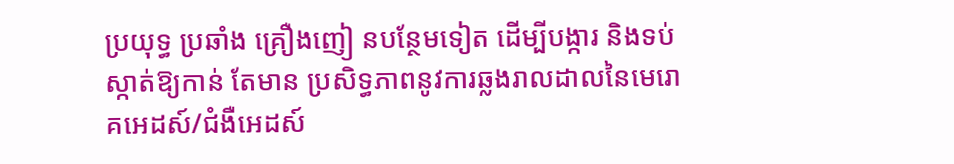ប្រយុទ្ធ ប្រឆាំង គ្រឿងញៀ នបន្ថែមទៀត ដើម្បីបង្ការ និងទប់ស្កាត់ឱ្យកាន់ តែមាន ប្រសិទ្ធភាពនូវការឆ្លងរាលដាលនៃមេរោគអេដស៍/ជំងឺអេដស៍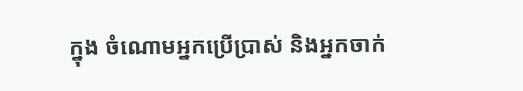ក្នុង ចំណោមអ្នកប្រើប្រាស់ និងអ្នកចាក់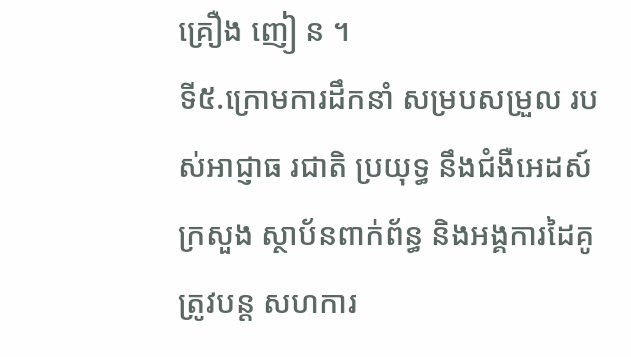គ្រឿង ញៀ ន ។
ទី៥.ក្រោមការដឹកនាំ សម្របសម្រួល របស់អាជ្ញាធ រជាតិ ប្រយុទ្ធ នឹងជំងឺអេដស៍ ក្រសួង ស្ថាប័នពាក់ព័ន្ធ និងអង្គការដៃគូ ត្រូវបន្ត សហការ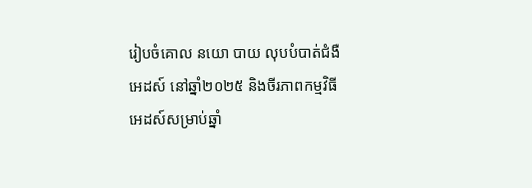រៀបចំគោល នយោ បាយ លុបបំបាត់ជំងឺអេដស៍ នៅឆ្នាំ២០២៥ និងចីរភាពកម្មវិធីអេដស៍សម្រាប់ឆ្នាំ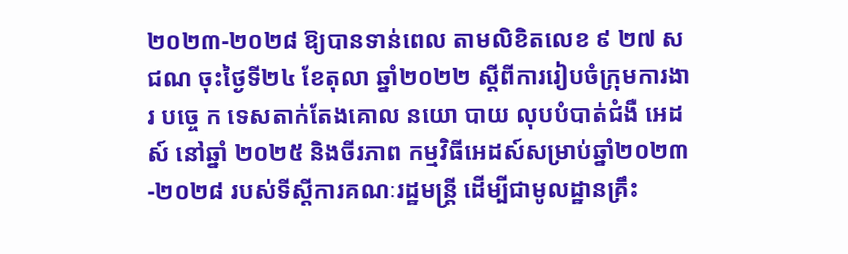២០២៣-២០២៨ ឱ្យបានទាន់ពេល តាមលិខិតលេខ ៩ ២៧ សជណ ចុះថ្ងៃទី២៤ ខែតុលា ឆ្នាំ២០២២ ស្តីពីការរៀបចំក្រុមការងា រ បច្ចេ ក ទេសតាក់តែងគោល នយោ បាយ លុបបំបាត់ជំងឺ អេដ ស៍ នៅឆ្នាំ ២០២៥ និងចីរភាព កម្មវិធីអេដស៍សម្រាប់ឆ្នាំ២០២៣-២០២៨ របស់ទីស្តីការគណៈរដ្ឋមន្ត្រី ដើម្បីជាមូលដ្ឋានគ្រឹះ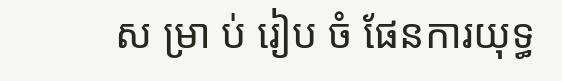ស ម្រា ប់ រៀប ចំ ផែនការយុទ្ធ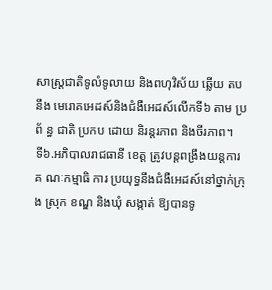សាស្ត្រជាតិទូលំទូលាយ និងពហុវិស័យ ឆ្លើយ តប នឹង មេរោគអេដស៍និងជំងឺអេដស៍លើកទី៦ តាម ប្រ ព័ ន្ធ ជាតិ ប្រកប ដោយ និរន្តរភាព និងចីរភាព។
ទី៦.អភិបាលរាជធានី ខេត្ត ត្រូវបន្តពង្រឹងយន្តការគ ណៈកម្មាធិ ការ ប្រយុទ្ធនឹងជំងឺអេដស៍នៅថ្នាក់ក្រុង ស្រុក ខណ្ឌ និងឃុំ សង្កាត់ ឱ្យបានទូ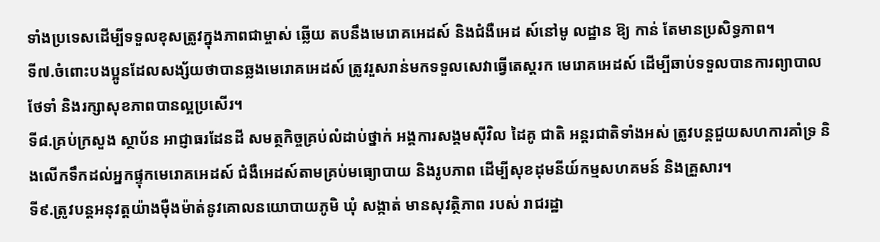ទាំងប្រទេសដើម្បីទទួលខុសត្រូវក្នុងភាពជាម្ចាស់ ឆ្លើយ តបនឹងមេរោគអេដស៍ និងជំងឺអេដ ស៍នៅមូ លដ្ឋាន ឱ្យ កាន់ តែមានប្រសិទ្ធភាព។
ទី៧.ចំពោះបងប្អូនដែលសង្ស័យថាបានឆ្លងមេរោគអេដស៍ ត្រូវរួសរាន់មកទទួលសេវាធ្វើតេស្ដរក មេរោគអេដស៍ ដើម្បីឆាប់ទទួលបានការព្យាបាល ថែទាំ និងរក្សាសុខភាពបានល្អប្រសើរ។
ទី៨.គ្រប់ក្រសួង ស្ថាប័ន អាជ្ញាធរដែនដី សមត្ថកិច្ចគ្រប់លំដាប់ថ្នាក់ អង្គការសង្គមស៊ីវិល ដៃគូ ជាតិ អន្តរជាតិទាំងអស់ ត្រូវបន្តជួយសហការគាំទ្រ និងលើកទឹកដល់អ្នកផ្ទុកមេរោគអេដស៍ ជំងឺអេដស៍តាមគ្រប់មធ្យោបាយ និងរូបភាព ដើម្បីសុខដុមនីយ៍កម្មសហគមន៍ និងគ្រួសារ។
ទី៩.ត្រូវបន្តអនុវត្តយ៉ាងម៉ឺងម៉ាត់នូវគោលនយោបាយភូមិ ឃុំ សង្កាត់ មានសុវត្ថិភាព របស់ រាជរដ្ឋា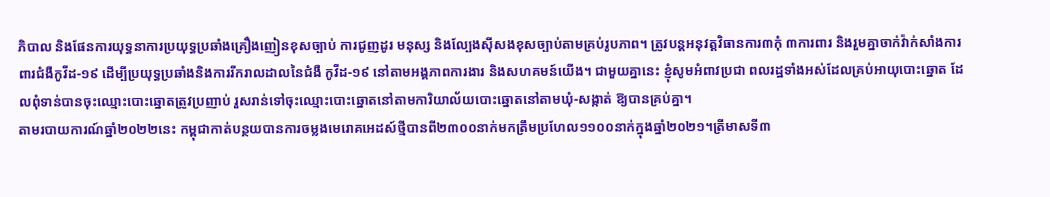ភិបាល និងផែនការយុទ្ធនាការប្រយុទ្ធប្រឆាំងគ្រឿងញៀនខុសច្បាប់ ការជូញដូរ មនុស្ស និងល្បែងស៊ីសងខុសច្បាប់តាមគ្រប់រូបភាព។ ត្រូវបន្តអនុវត្តវិធានការ៣កុំ ៣ការពារ និងរួមគ្នាចាក់វ៉ាក់សាំងការពារជំងឺកូវីដ-១៩ ដើម្បីប្រយុទ្ធប្រឆាំងនិងការរីករាលដាលនៃជំងឺ កូវីដ-១៩ នៅតាមអង្គភាពការងារ និងសហគមន៍យើង។ ជាមួយគ្នានេះ ខ្ញុំសូមអំពាវប្រជា ពលរដ្ឋទាំងអស់ដែលគ្រប់អាយុបោះឆ្នោត ដែលពុំទាន់បានចុះឈ្មោះបោះឆ្នោតត្រូវប្រញាប់ រួសរាន់ទៅចុះឈ្មោះបោះឆ្នោតនៅតាមការិយាល័យបោះឆ្នោតនៅតាមឃុំ-សង្កាត់ ឱ្យបានគ្រប់គ្នា។
តាមរបាយការណ៍ឆ្នាំ២០២២នេះ កម្ពុជាកាត់បន្ថយបានការចម្លងមេរោគអេដស៍ថ្មីបានពី២៣០០នាក់មកត្រឹមប្រហែល១១០០នាក់ក្នុងឆ្នាំ២០២១។ត្រីមាសទី៣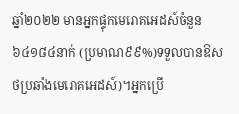ឆ្នាំ២០២២ មានអ្នកផ្ទុកមេរោគអេដស៍ចំនួន៦៤១៨៤នាក់ (ប្រមាណ៩៩%)ទទួលបានឱសថប្រឆាំងមេរោគអេដស៍)។អ្នកប្រើ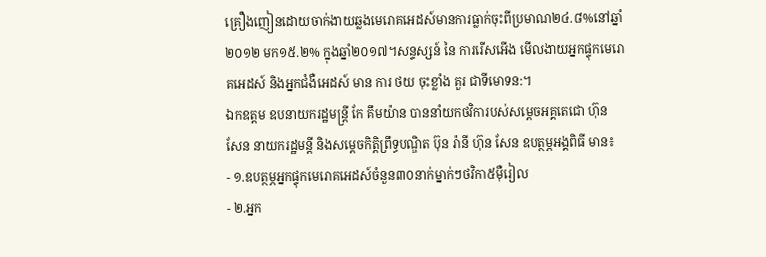គ្រឿងញៀនដោយចាក់ងាយឆ្លងមេរោគអេដស៍មានការធ្លាក់ចុះពីប្រមាណ២៤.៨%នៅឆ្នាំ២០១២ មក១៥.២% ក្នុងឆ្នាំ២០១៧។សន្ទស្សន៍ នៃ ការរើសអើង មើលងាយអ្នកផ្ទុកមេរោគអេដស៍ និងអ្នកជំងឺអេដស៍ មាន ការ ថយ ចុះខ្លាំង គួរ ជាទីមោទន:។
ឯកឧត្តម ឧបនាយករដ្ឋមន្ត្រី កែ គឹមយ៉ាន បាននាំយកថវិការបស់សម្ដេចអគ្គតេជោ ហ៊ុន សែន នាយករដ្ឋមន្តី និងសម្ដេចកិត្តិព្រឹទ្ធបណ្ឌិត ប៊ុន រ៉ានី ហ៊ុន សែន ឧបត្ថម្ភអង្គពិធី មាន៖
- ១.ឧបត្ថម្ភអ្នកផ្ទុកមេរោគអេដស៍ចំនួន៣០នាក់ម្នាក់ៗថវិកា៥ម៉ឺរៀល
- ២.អ្នក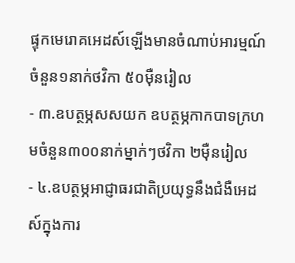ផ្ទុកមេរោគអេដស៍ឡើងមានចំណាប់អារម្មណ៍ចំនួន១នាក់ថវិកា ៥០ម៉ឺនរៀល
- ៣.ឧបត្ថម្ភសសយក ឧបត្ថម្ភកាកបាទក្រហមចំនួន៣០០នាក់ម្នាក់ៗថវិកា ២ម៉ឺនរៀល
- ៤.ឧបត្ថម្ភអាជ្ញាធរជាតិប្រយុទ្ធនឹងជំងឺអេដស៍ក្នុងការ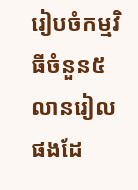រៀបចំកម្មវិធីចំនួន៥លានរៀលផងដែ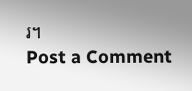រ។
Post a Comment